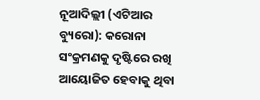ନୂଆଦିଲ୍ଲୀ (ଏଟିଆର ବ୍ୟୁରୋ): କରୋନା ସଂକ୍ରମଣକୁ ଦୃଷ୍ଟିରେ ରଖି ଆୟୋଜିତ ହେବାକୁ ଥିବା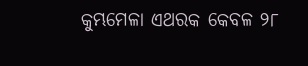କୁମ୍ଭମେଳା ଏଥରକ କେବଳ ୨୮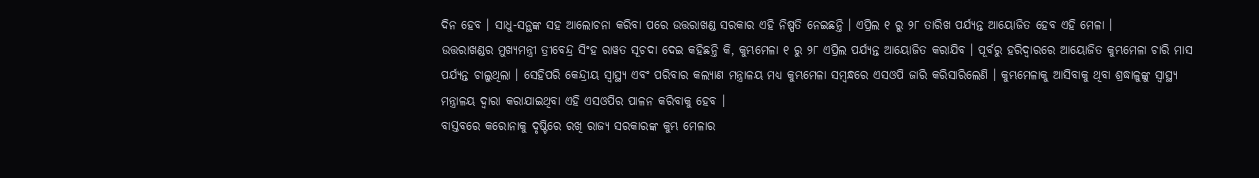ଦିନ ହେବ । ସାଧୁ-ସନ୍ଥଙ୍କ ସହ ଆଲୋଚନା କରିବା ପରେ ଉତ୍ତରାଖଣ୍ଡ ସରକାର ଏହି ନିଷ୍ପତି ନେଇଛନ୍ତି । ଏପ୍ରିଲ ୧ ରୁ ୨୮ ତାରିଖ ପର୍ଯ୍ୟନ୍ତ ଆୟୋଜିତ ହେବ ଏହି ମେଳା ।
ଉତ୍ତରାଖଣ୍ଡର ମୁଖ୍ୟମନ୍ତ୍ରୀ ତ୍ରୀବେନ୍ଦ୍ର ସିଂହ ରାୱତ ସୂଚଦା ଦେଇ କହିଛନ୍ତି କି, କୁମ୍ଭମେଳା ୧ ରୁ ୨୮ ଏପ୍ରିଲ ପର୍ଯ୍ୟନ୍ତ ଆୟୋଜିତ କରାଯିବ । ପୂର୍ବରୁ ହରିଦ୍ୱାରରେ ଆୟୋଜିତ କୁମ୍ଭମେଳା ଚାରି ମାସ ପର୍ଯ୍ୟନ୍ତ ଚାଲୁଥିଲା । ସେହିପରି କେନ୍ଦ୍ରୀୟ ସ୍ୱାସ୍ଥ୍ୟ ଏବଂ ପରିବାର କଲ୍ୟାଣ ମନ୍ତ୍ରାଳୟ ମଧ୍ୟ କୁମ୍ଭମେଳା ସମ୍ବନ୍ଧରେ ଏସଓପି ଜାରି କରିସାରିଲେଣି । କୁମ୍ଭମେଳାକୁ ଆସିବାକୁ ଥିବା ଶ୍ରଦ୍ଧାଳୁଙ୍କୁ ସ୍ୱାସ୍ଥ୍ୟ ମନ୍ତ୍ରାଳୟ ଦ୍ୱାରା କରାଯାଇଥିବା ଏହି ଏସଓପିର ପାଳନ କରିବାକୁ ହେବ ।
ବାସ୍ତବରେ କରୋନାକୁ ଦୃଷ୍ଟିରେ ରଖି ରାଜ୍ୟ ସରକାରଙ୍କ କୁମ୍ଭ ମେଳାର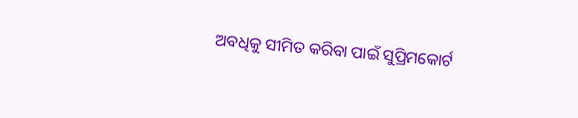ଅବଧିକୁ ସୀମିତ କରିବା ପାଇଁ ସୁପ୍ରିମକୋର୍ଟ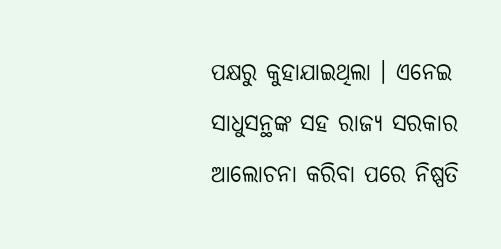ପକ୍ଷରୁ କୁହାଯାଇଥିଲା । ଏନେଇ ସାଧୁସନ୍ଥଙ୍କ ସହ ରାଜ୍ୟ ସରକାର ଆଲୋଚନା କରିବା ପରେ ନିଷ୍ପତି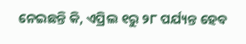ନେଇଛନ୍ତି କି, ଏପ୍ରିଲ ୧ରୁ ୨୮ ପର୍ଯ୍ୟନ୍ତ ହେବ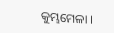କୁମ୍ଭମେଳା ।